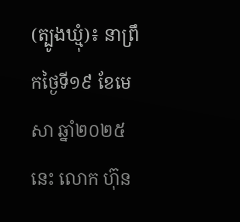(ត្បូងឃ្មុំ)៖ នាព្រឹកថ្ងៃទី១៩ ខែមេសា ឆ្នាំ២០២៥នេះ លោក ហ៊ុន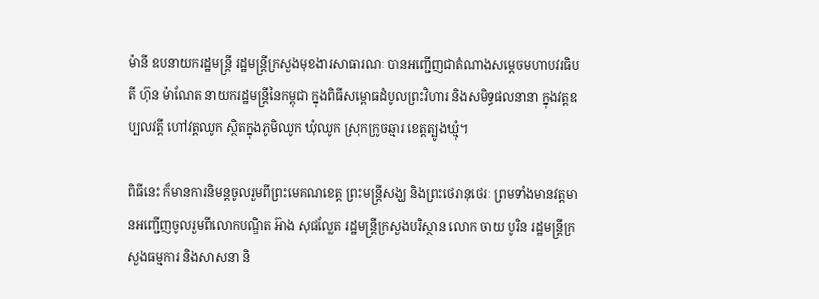ម៉ានី ឧបនាយករដ្ឋមន្រ្តី រដ្ឋមន្រ្តីក្រសួងមុខងារសាធារណៈ បានអញ្ជើញជាតំណាងសម្តេចមហាបវរធិបតី ហ៊ុន ម៉ាណែត នាយករដ្ឋមន្ត្រីនៃកម្ពុជា ក្នុងពិធីសម្ពោធដំបូលព្រះវិហារ និងសមិទ្ធផលនានា ក្នុងវត្តឧប្បលវត្តី ហៅវត្តឈូក ស្ថិតក្នុងភូមិឈូក ឃុំឈូក ស្រុកក្រូចឆ្មារ ខេត្តត្បូងឃ្មុំ។

ពិធីនេះ ក៏មានការនិមន្តចូលរួមពីព្រះមេគណខេត្ត ព្រះមន្ត្រីសង្ឃ និងព្រះថេរានុថេរៈ ព្រមទាំងមានវត្តមានអញ្ជើញចូលរួមពីលោកបណ្ឌិត អ៊ាង សុផល្លែត រដ្ឋមន្ត្រីក្រសួងបរិស្ថាន លោក ចាយ បូរិន រដ្ឋមន្ត្រីក្រសួងធម្មការ និងសាសនា និ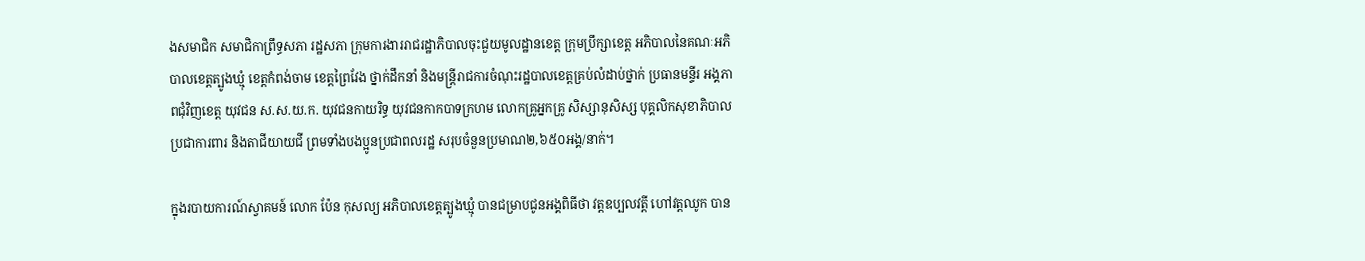ងសមាជិក សមាជិកាព្រឹទ្ធសភា រដ្ឋសភា ក្រុមការងាររាជរដ្ឋាភិបាលចុះជួយមូលដ្ឋានខេត្ត ក្រុមប្រឹក្សាខេត្ត អភិបាលនៃគណៈអភិបាលខេត្តត្បូងឃ្មុំ ខេត្តកំពង់ចាម ខេត្តព្រៃវែង ថ្នាក់ដឹកនាំ និងមន្រ្តីរាជការចំណុះរដ្ឋបាលខេត្តគ្រប់លំដាប់ថ្នាក់ ប្រធានមន្ទីរ អង្គភាពជុំវិញខេត្ត យុវជន ស.ស.យ.ក. យុវជនកាយរិទ្ធ យុវជនកាកបាទក្រហម លោកគ្រូអ្នកគ្រូ សិស្សានុសិស្ស បុគ្គលិកសុខាភិបាល ប្រជាការពារ និងតាជីយាយជី ព្រមទាំងបងប្អូនប្រជាពលរដ្ឋ សរុបចំនួនប្រមាណ២,៦៥០អង្គ/នាក់។

ក្នុងរបាយការណ៍ស្វាគមន៍ លោក ប៉ែន កុសល្យ អភិបាលខេត្តត្បូងឃ្មុំ បានជម្រាបជូនអង្គពិធីថា វត្តឧប្បលវត្តី ហៅវត្តឈូក បាន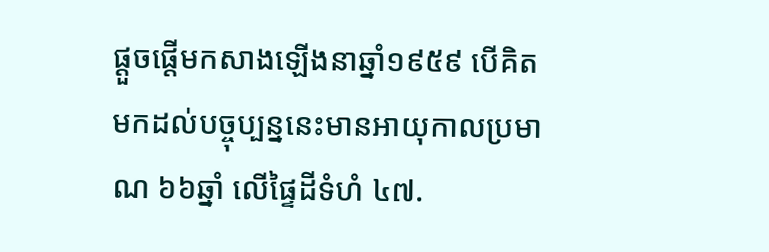ផ្តួចផ្តើមកសាងឡើងនាឆ្នាំ១៩៥៩ បើគិតមកដល់បច្ចុប្បន្ននេះមានអាយុកាលប្រមាណ ៦៦ឆ្នាំ លើផ្ទៃដីទំហំ ៤៧.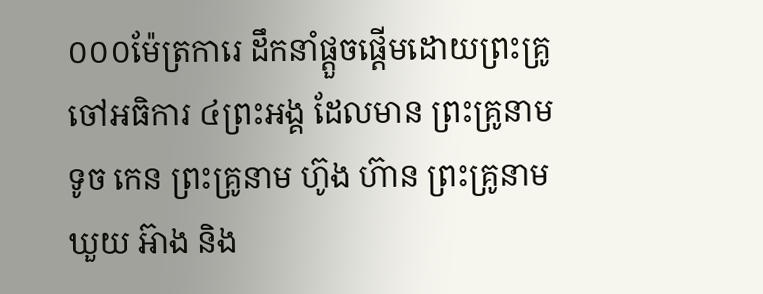០០០ម៉ែត្រការេ ដឹកនាំផ្តួចផ្តើមដោយព្រះគ្រូចៅអធិការ ៤ព្រះអង្គ ដែលមាន ព្រះគ្រូនាម ទូច កេន ព្រះគ្រូនាម ហ៊ូង ហ៊ាន ព្រះគ្រូនាម ឃួយ អ៊ាង និង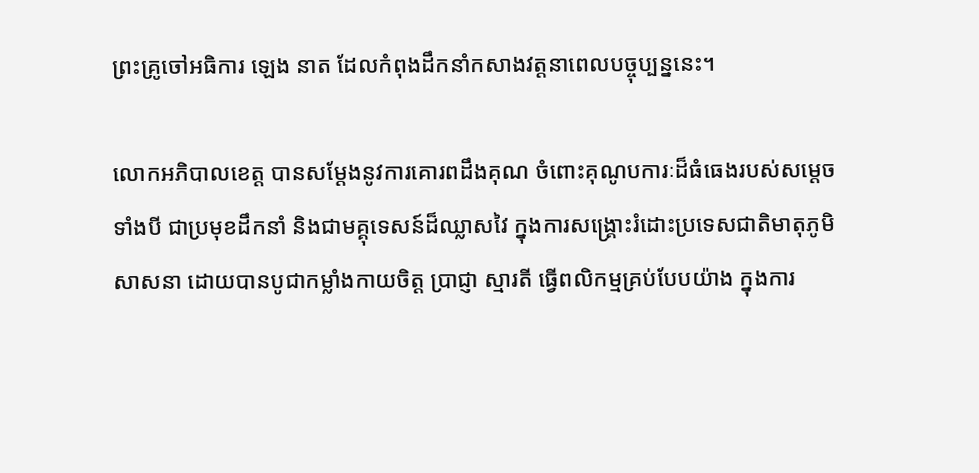ព្រះគ្រូចៅអធិការ ឡេង នាត ដែលកំពុងដឹកនាំកសាងវត្តនាពេលបច្ចុប្បន្ននេះ។

លោកអភិបាលខេត្ត បានសម្តែងនូវការគោរពដឹងគុណ ចំពោះគុណូបការៈដ៏ធំធេងរបស់សម្តេចទាំងបី ជាប្រមុខដឹកនាំ និងជាមគ្គុទេសន៍ដ៏ឈ្លាសវៃ ក្នុងការសង្គ្រោះរំដោះប្រទេសជាតិមាតុភូមិ សាសនា ដោយបានបូជាកម្លាំងកាយចិត្ត ប្រាជ្ញា ស្មារតី ធើ្វពលិកម្មគ្រប់បែបយ៉ាង ក្នុងការ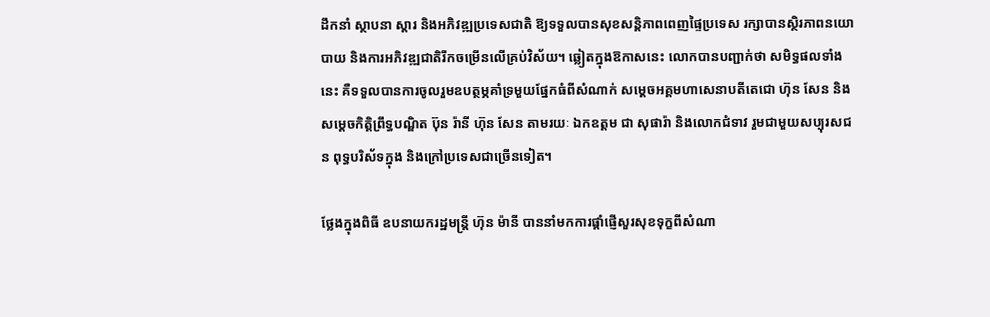ដឹកនាំ ស្ថាបនា ស្តារ និងអភិវឌ្ឍប្រទេសជាតិ ឱ្យទទួលបានសុខសន្តិភាពពេញផ្ទៃប្រទេស រក្សាបានស្ថិរភាពនយោបាយ និងការអភិវឌ្ឍជាតិរីកចម្រើនលើគ្រប់វិស័យ។ ឆ្លៀតក្នុងឱកាសនេះ លោកបានបញ្ជាក់ថា សមិទ្ធផលទាំងនេះ គឺទទួលបានការចូលរួមឧបត្ថម្ភគាំទ្រមួយផ្នែកធំពីសំណាក់ សម្តេចអគ្គមហាសេនាបតីតេជោ ហ៊ុន សែន និងសម្តេចកិត្តិព្រឹទ្ធបណ្ឌិត ប៊ុន រ៉ានី ហ៊ុន សែន តាមរយៈ ឯកឧត្តម ជា សុផារ៉ា និងលោកជំទាវ រួមជាមួយសប្បុរសជន ពុទ្ធបរិស័ទក្នុង និងក្រៅប្រទេសជាច្រើនទៀត។

ថ្លែងក្នុងពិធី ឧបនាយករដ្ឋមន្ត្រី ហ៊ុន ម៉ានី បាននាំមកការផ្តាំផ្ញើសួរសុខទុក្ខពីសំណា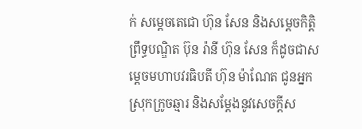ក់ សម្តេចតេជោ ហ៊ុន សែន និងសម្តេចកិត្តិព្រឹទ្ធបណ្ឌិត ប៊ុន រ៉ានី ហ៊ុន សែន ក៏ដូចជាសម្តេចមហាបវរធិបតី ហ៊ុន ម៉ាណែត ជូនអ្នកស្រុកក្រូចឆ្មារ និងសម្តែងនូវសេចក្តីស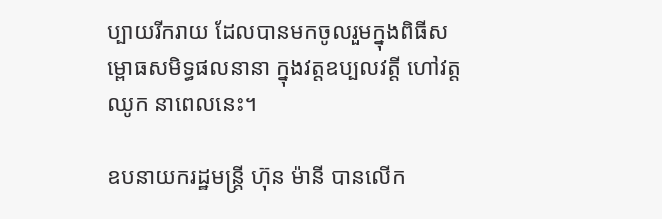ប្បាយរីករាយ ដែលបានមកចូលរួមក្នុងពិធីសម្ពោធសមិទ្ធផលនានា ក្នុងវត្តឧប្បលវត្តី ហៅវត្តឈូក នាពេលនេះ។

ឧបនាយករដ្ឋមន្ត្រី ហ៊ុន ម៉ានី បានលើក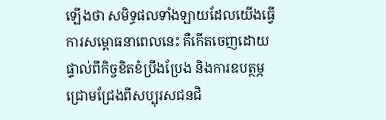ឡើងថា សមិទ្ធផលទាំងឡាយដែលយើងធ្វើការសម្ពោធនាពេលនេះ គឺកើតចេញដោយផ្ទាល់ពីកិច្ចខិតខំប្រឹងប្រែង និងការឧបត្ថម្ភជ្រោមជ្រែងពីសប្បុរសជនជិ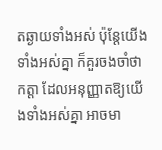តឆ្ងាយទាំងអស់ ប៉ុន្តែយើងទាំងអស់គ្នា ក៏គួរចងចាំថា កត្តា ដែលអនុញ្ញាតឱ្យយើងទាំងអស់គ្នា អាចមា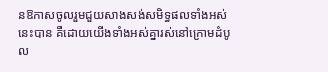នឱកាសចូលរួមជួយសាងសង់សមិទ្ធផលទាំងអស់នេះបាន គឺដោយយើងទាំងអស់គ្នារស់នៅក្រោមដំបូល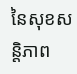នៃសុខសន្តិភាព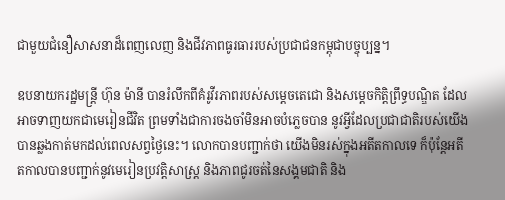ជាមួយជំនឿសាសនាដ៏ពេញលេញ និងជីវភាពធូរធាររបស់ប្រជាជនកម្ពុជាបច្ចុប្បន្ន។

ឧបនាយករដ្ឋមន្ត្រី ហ៊ុន ម៉ានី បានរំលឹកពីគំរូវីរភាពរបស់សម្តេចតេជោ និងសម្តេចកិត្តិព្រឹទ្ធបណ្ឌិត ដែលអាចទាញយកជាមេរៀនជីវិត ព្រមទាំងជាការចងចាំមិនអាចបំភ្លេចបាន នូវអ្វីដែលប្រជាជាតិរបស់យើង បានឆ្លងកាត់មកដល់ពេលសព្វថ្ងៃនេះ។ លោកបានបញ្ជាក់ថា យើងមិនរស់ក្នុងអតីតកាលទេ ក៏ប៉ុន្តែអតីតកាលបានបញ្ជាក់នូវមេរៀនប្រវត្តិសាស្ត្រ និងភាពជូរចត់នៃសង្គមជាតិ និង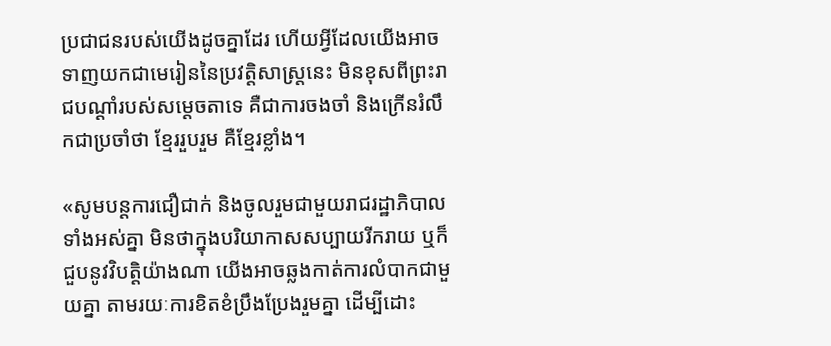ប្រជាជនរបស់យើងដូចគ្នាដែរ ហើយអ្វីដែលយើងអាចទាញយកជាមេរៀននៃប្រវត្តិសាស្ត្រនេះ មិនខុសពីព្រះរាជបណ្តាំរបស់សម្តេចតាទេ គឺជាការចងចាំ និងក្រើនរំលឹកជាប្រចាំថា ខ្មែររួបរួម គឺខ្មែរខ្លាំង។

«សូមបន្តការជឿជាក់ និងចូលរួមជាមួយរាជរដ្ឋាភិបាលទាំងអស់គ្នា មិនថាក្នុងបរិយាកាសសប្បាយរីករាយ ឬក៏ជួបនូវវិបត្តិយ៉ាងណា យើងអាចឆ្លងកាត់ការលំបាកជាមួយគ្នា តាមរយៈការខិតខំប្រឹងប្រែងរួមគ្នា ដើម្បីដោះ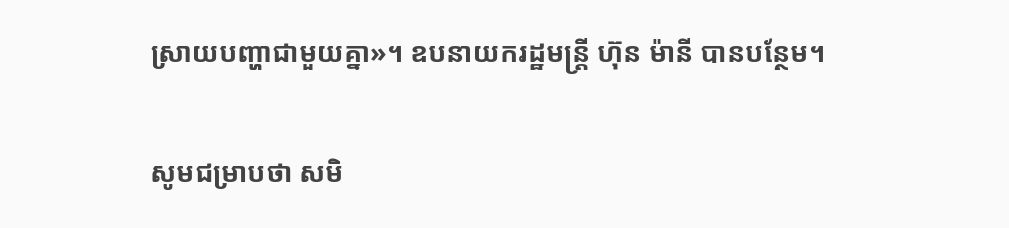ស្រាយបញ្ហាជាមួយគ្នា»។ ឧបនាយករដ្ឋមន្ត្រី ហ៊ុន ម៉ានី បានបន្ថែម។

សូមជម្រាបថា សមិ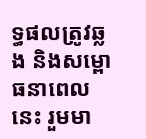ទ្ធផលត្រូវឆ្លង និងសម្ពោធនាពេលនេះ រួមមា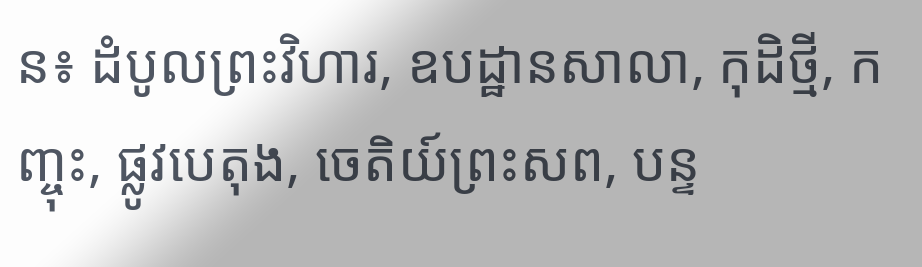ន៖ ដំបូលព្រះវិហារ, ឧបដ្ឋានសាលា, កុដិថ្មី, កញ្ចុះ, ផ្លូវបេតុង, ចេតិយ៍ព្រះសព, បន្ទ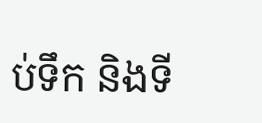ប់ទឹក និងទី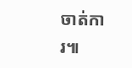ចាត់ការ៕